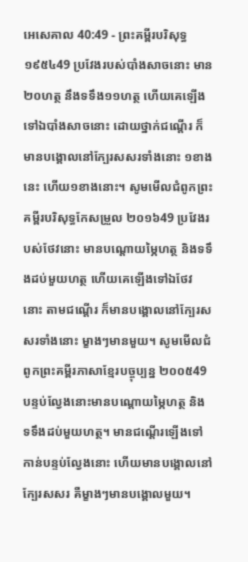អេសេគាល 40:49 - ព្រះគម្ពីរបរិសុទ្ធ ១៩៥៤49 ប្រវែងរបស់បាំងសាចនោះ មាន២០ហត្ថ នឹងទទឹង១១ហត្ថ ហើយគេឡើងទៅឯបាំងសាចនោះ ដោយថ្នាក់ជណ្តើរ ក៏មានបង្គោលនៅក្បែរសសរទាំងនោះ ១ខាងនេះ ហើយ១ខាងនោះ។ សូមមើលជំពូកព្រះគម្ពីរបរិសុទ្ធកែសម្រួល ២០១៦49 ប្រវែងរបស់ថែវនោះ មានបណ្ដោយម្ភៃហត្ថ និងទទឹងដប់មួយហត្ថ ហើយគេឡើងទៅឯថែវនោះ តាមជណ្តើរ ក៏មានបង្គោលនៅក្បែរសសរទាំងនោះ ម្ខាងៗមានមួយ។ សូមមើលជំពូកព្រះគម្ពីរភាសាខ្មែរបច្ចុប្បន្ន ២០០៥49 បន្ទប់ល្វែងនោះមានបណ្ដោយម្ភៃហត្ថ និងទទឹងដប់មួយហត្ថ។ មានជណ្ដើរឡើងទៅកាន់បន្ទប់ល្វែងនោះ ហើយមានបង្គោលនៅក្បែរសសរ គឺម្ខាងៗមានបង្គោលមួយ។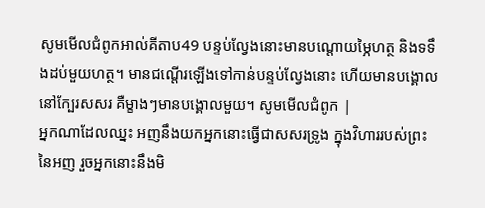សូមមើលជំពូកអាល់គីតាប49 បន្ទប់ល្វែងនោះមានបណ្ដោយម្ភៃហត្ថ និងទទឹងដប់មួយហត្ថ។ មានជណ្ដើរឡើងទៅកាន់បន្ទប់ល្វែងនោះ ហើយមានបង្គោលនៅក្បែរសសរ គឺម្ខាងៗមានបង្គោលមួយ។ សូមមើលជំពូក |
អ្នកណាដែលឈ្នះ អញនឹងយកអ្នកនោះធ្វើជាសសរទ្រូង ក្នុងវិហាររបស់ព្រះនៃអញ រួចអ្នកនោះនឹងមិ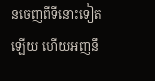នចេញពីទីនោះទៀតឡើយ ហើយអញនឹ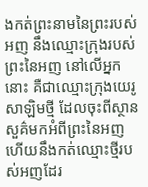ងកត់ព្រះនាមនៃព្រះរបស់អញ នឹងឈ្មោះក្រុងរបស់ព្រះនៃអញ នៅលើអ្នកនោះ គឺជាឈ្មោះក្រុងយេរូសាឡិមថ្មី ដែលចុះពីស្ថានសួគ៌មកអំពីព្រះនៃអញ ហើយនឹងកត់ឈ្មោះថ្មីរបស់អញដែរ